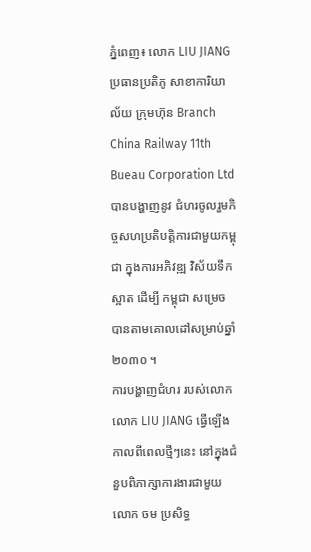ភ្នំពេញ៖ លោក LIU JIANG ប្រធានប្រតិភូ សាខាការិយា ល័យ ក្រុមហ៊ុន Branch China Railway 11th Bueau Corporation Ltd បានបង្ហាញនូវ ជំហរចូលរួមកិច្ចសហប្រតិបត្តិការជាមួយកម្ពុជា ក្នុងការអភិវឌ្ឍ វិស័យទឹកស្អាត ដើម្បី កម្ពុជា សម្រេច បានតាមគោលដៅសម្រាប់ឆ្នាំ២០៣០ ។
ការបង្ហាញជំហរ របស់លោកលោក LIU JIANG ធ្វើឡើង កាលពីពេលថ្មីៗនេះ នៅក្នុងជំនួបពិភាក្សាការងារជាមួយលោក ចម ប្រសិទ្ធ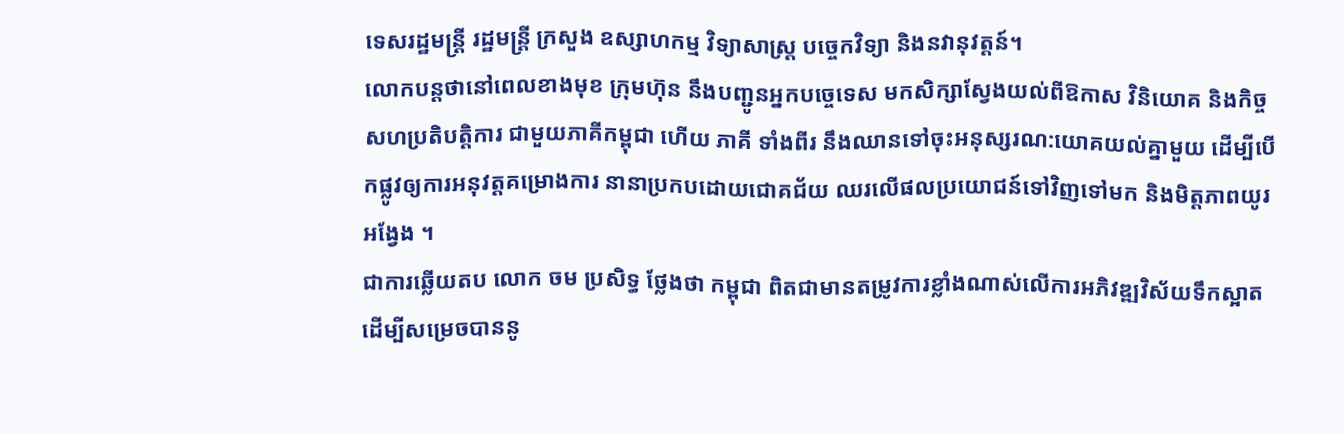ទេសរដ្ឋមន្រ្តី រដ្ឋមន្រ្តី ក្រសួង ឧស្សាហកម្ម វិទ្យាសាស្ត្រ បច្ចេកវិទ្យា និងនវានុវត្តន៍។
លោកបន្តថានៅពេលខាងមុខ ក្រុមហ៊ុន នឹងបញ្ជូនអ្នកបច្ចេទេស មកសិក្សាស្វែងយល់ពីឱកាស វិនិយោគ និងកិច្ចសហប្រតិបត្តិការ ជាមួយភាគីកម្ពុជា ហេីយ ភាគី ទាំងពីរ នឹងឈានទៅចុះអនុស្សរណ:យោគយល់គ្នាមួយ ដើម្បីបើកផ្លូវឲ្យការអនុវត្តគម្រោងការ នានាប្រកបដោយជោគជ័យ ឈរលេីផលប្រយោជន៍ទៅវិញទៅមក និងមិត្តភាពយូរអង្វែង ។
ជាការឆ្លើយតប លោក ចម ប្រសិទ្ធ ថ្លែងថា កម្ពុជា ពិតជាមានតម្រូវការខ្លាំងណាស់លេីការអភិវឌ្ឍវិស័យទឹកស្អាត ដេីម្បីសម្រេចបាននូ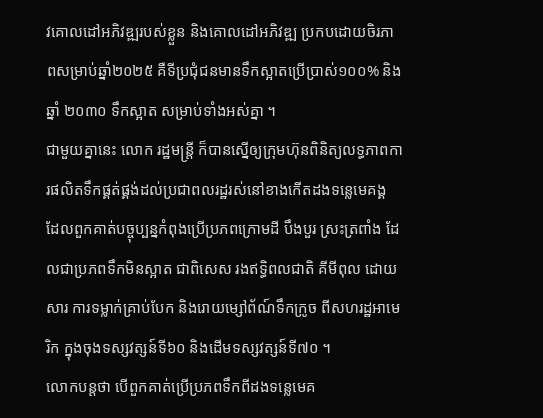វគោលដៅអភិវឌ្ឍរបស់ខ្លួន និងគោលដៅអភិវឌ្ឍ ប្រកបដោយចិរភាពសម្រាប់ឆ្នាំ២០២៥ គឺទីប្រជុំជនមានទឹកស្អាតប្រេីប្រាស់១០០% និងឆ្នាំ ២០៣០ ទឹកស្អាត សម្រាប់ទាំងអស់គ្នា ។
ជាមួយគ្នានេះ លោក រដ្ឋមន្រ្តី ក៏បានស្នើឲ្យក្រុមហ៊ុនពិនិត្យលទ្ធភាពការផលិតទឹកផ្គត់ផ្គង់ដល់ប្រជាពលរដ្ឋរស់នៅខាងកេីតដងទន្លេមេគង្គ ដែលពួកគាត់បច្ចុប្បន្នកំពុងប្រេីប្រភពក្រោមដី បឹងបួរ ស្រះត្រពាំង ដែលជាប្រភពទឹកមិនស្អាត ជាពិសេស រងឥទ្ធិពលជាតិ គីមីពុល ដោយសារ ការទម្លាក់គ្រាប់បែក និងរោយម្សៅព័ណ៍ទឹកក្រូច ពីសហរដ្ឋអាមេរិក ក្នុងចុងទស្សវត្សន៍ទី៦០ និងដេីមទស្សវត្សន៍ទី៧០ ។
លោកបន្តថា បើពួកគាត់ប្រេីប្រភពទឹកពីដងទន្លេមេគ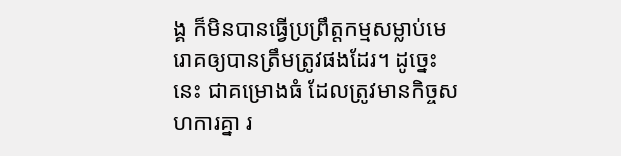ង្គ ក៏មិនបានធ្វេីប្រព្រឹត្តកម្មសម្លាប់មេរោគឲ្យបានត្រឹមត្រូវផងដែរ។ ដូច្នេះ នេះ ជាគម្រោងធំ ដែលត្រូវមានកិច្ចសហការគ្នា រ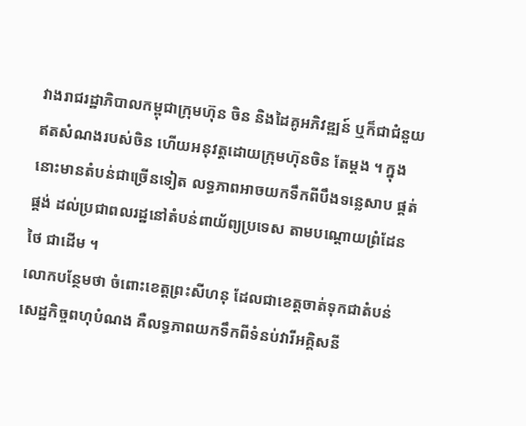វាងរាជរដ្ឋាភិបាលកម្ពុជាក្រុមហ៊ុន ចិន និងដៃគូអភិវឌ្ឍន៍ ឬក៏ជាជំនួយឥតសំណងរបស់ចិន ហេីយអនុវត្តដោយក្រុមហ៊ុនចិន តែម្តង ។ ក្នុងនោះមានតំបន់ជាច្រេីនទៀត លទ្ធភាពអាចយកទឹកពីបឹងទន្លេសាប ផ្គត់ផ្គង់ ដល់ប្រជាពលរដ្ឋនៅតំបន់ពាយ័ព្យប្រទេស តាមបណ្តោយព្រំដែនថៃ ជាដេីម ។
លោកបន្ថែមថា ចំពោះខេត្តព្រះសីហនុ ដែលជាខេត្តចាត់ទុកជាតំបន់សេដ្ឋកិច្ចពហុបំណង គឺលទ្ធភាពយកទឹកពីទំនប់វារីអគ្គិសនី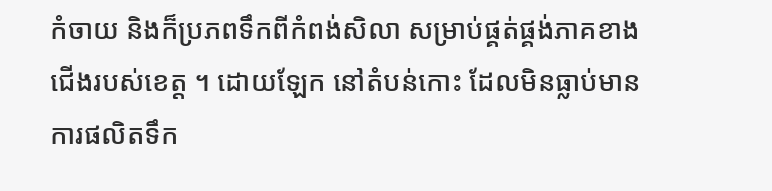កំចាយ និងក៏ប្រភពទឹកពីកំពង់សិលា សម្រាប់ផ្គត់ផ្គង់ភាគខាងជេីងរបស់ខេត្ត ។ ដោយឡែក នៅតំបន់កោះ ដែលមិនធ្លាប់មានការផលិតទឹក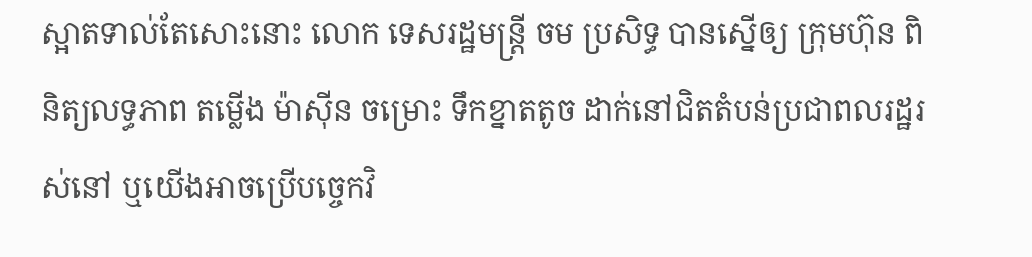ស្អាតទាល់តែសោះនោះ លោក ទេសរដ្ឋមន្រ្តី ចម ប្រសិទ្ធ បានស្នេីឲ្យ ក្រុមហ៊ុន ពិនិត្យលទ្ធភាព តម្លើង ម៉ាស៊ីន ចម្រោះ ទឹកខ្នាតតូច ដាក់នៅជិតតំបន់ប្រជាពលរដ្ឋរស់នៅ ឬយេីងអាចប្រេីបច្ចេកវិ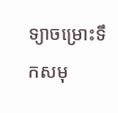ទ្យាចម្រោះទឹកសមុ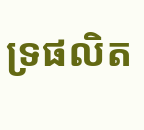ទ្រផលិត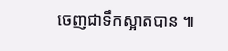ចេញជាទឹកស្អាតបាន ៕